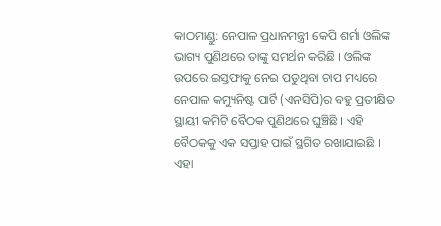କାଠମାଣ୍ଡୁ: ନେପାଳ ପ୍ରଧାନମନ୍ତ୍ରୀ କେପି ଶର୍ମା ଓଲିଙ୍କ ଭାଗ୍ୟ ପୁଣିଥରେ ତାଙ୍କୁ ସମର୍ଥନ କରିଛି । ଓଲିଙ୍କ ଉପରେ ଇସ୍ତଫାକୁ ନେଇ ପଡୁଥିବା ଚାପ ମଧ୍ୟରେ ନେପାଳ କମ୍ୟୁନିଷ୍ଟ ପାର୍ଟି (ଏନସିପି)ର ବହୁ ପ୍ରତୀକ୍ଷିତ ସ୍ଥାୟୀ କମିଟି ବୈଠକ ପୁଣିଥରେ ଘୁଞ୍ଚିଛି । ଏହି ବୈଠକକୁ ଏକ ସପ୍ତାହ ପାଇଁ ସ୍ଥଗିତ ରଖାଯାଇଛି ।
ଏହା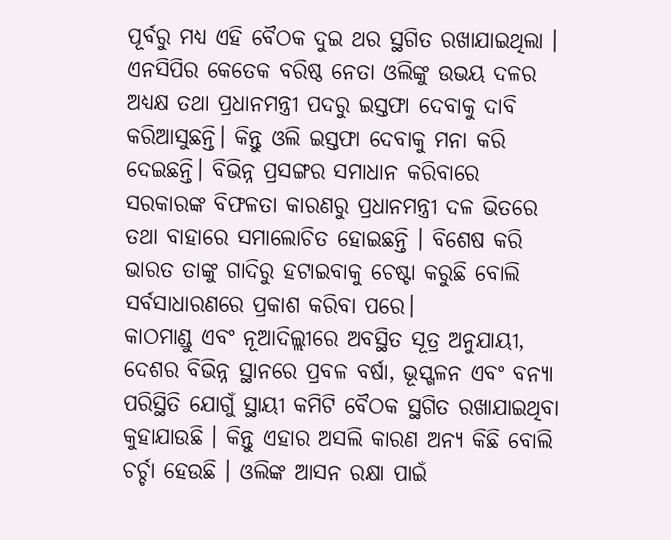ପୂର୍ବରୁ ମଧ୍ୟ ଏହି ବୈଠକ ଦୁଇ ଥର ସ୍ଥଗିତ ରଖାଯାଇଥିଲା । ଏନସିପିର କେତେକ ବରିଷ୍ଠ ନେତା ଓଲିଙ୍କୁ ଉଭୟ ଦଳର ଅଧ୍ୟକ୍ଷ ତଥା ପ୍ରଧାନମନ୍ତ୍ରୀ ପଦରୁ ଇସ୍ତଫା ଦେବାକୁ ଦାବି କରିଆସୁଛନ୍ତି। କିନ୍ତୁ ଓଲି ଇସ୍ତଫା ଦେବାକୁ ମନା କରି ଦେଇଛନ୍ତି। ବିଭିନ୍ନ ପ୍ରସଙ୍ଗର ସମାଧାନ କରିବାରେ ସରକାରଙ୍କ ବିଫଳତା କାରଣରୁ ପ୍ରଧାନମନ୍ତ୍ରୀ ଦଳ ଭିତରେ ତଥା ବାହାରେ ସମାଲୋଚିତ ହୋଇଛନ୍ତି । ବିଶେଷ କରି ଭାରତ ତାଙ୍କୁ ଗାଦିରୁ ହଟାଇବାକୁ ଚେଷ୍ଟା କରୁଛି ବୋଲି ସର୍ବସାଧାରଣରେ ପ୍ରକାଶ କରିବା ପରେ।
କାଠମାଣ୍ଡୁ ଏବଂ ନୂଆଦିଲ୍ଲୀରେ ଅବସ୍ଥିତ ସୂତ୍ର ଅନୁଯାୟୀ, ଦେଶର ବିଭିନ୍ନ ସ୍ଥାନରେ ପ୍ରବଳ ବର୍ଷା, ଭୂସ୍ଖଳନ ଏବଂ ବନ୍ୟା ପରିସ୍ଥିତି ଯୋଗୁଁ ସ୍ଥାୟୀ କମିଟି ବୈଠକ ସ୍ଥଗିତ ରଖାଯାଇଥିବା କୁହାଯାଉଛି । କିନ୍ତୁ ଏହାର ଅସଲି କାରଣ ଅନ୍ୟ କିଛି ବୋଲି ଚର୍ଚ୍ଚା ହେଉଛି । ଓଲିଙ୍କ ଆସନ ରକ୍ଷା ପାଇଁ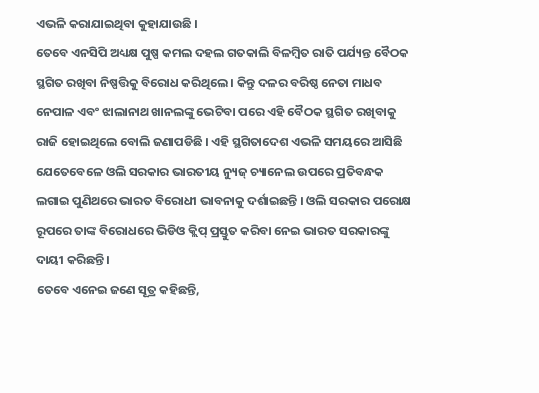ଏଭଳି କରାଯାଇଥିବା କୁହାଯାଉଛି ।
ତେବେ ଏନସିପି ଅଧ୍ୟକ୍ଷ ପୁଷ୍ପ କମଲ ଦହଲ ଗତକାଲି ବିଳମ୍ବିତ ରାତି ପର୍ଯ୍ୟନ୍ତ ବୈଠକ ସ୍ଥଗିତ ରଖିବା ନିଷ୍ପତ୍ତିକୁ ବିରୋଧ କରିଥିଲେ । କିନ୍ତୁ ଦଳର ବରିଷ୍ଠ ନେତା ମାଧବ ନେପାଳ ଏବଂ ଝାଲାନାଥ ଖାନଲଙ୍କୁ ଭେଟିବା ପରେ ଏହି ବୈଠକ ସ୍ଥଗିତ ରଖିବାକୁ ରାଜି ହୋଇଥିଲେ ବୋଲି ଜଣାପଡିଛି । ଏହି ସ୍ଥଗିତାଦେଶ ଏଭଳି ସମୟରେ ଆସିଛି ଯେତେବେଳେ ଓଲି ସରକାର ଭାରତୀୟ ନ୍ୟୁଜ୍ ଚ୍ୟାନେଲ ଉପରେ ପ୍ରତିବନ୍ଧକ ଲଗାଇ ପୁଣିଥରେ ଭାରତ ବିରୋଧୀ ଭାବନାକୁ ଦର୍ଶାଇଛନ୍ତି । ଓଲି ସରକାର ପରୋକ୍ଷ ରୂପରେ ତାଙ୍କ ବିରୋଧରେ ଭିଡିଓ କ୍ଲିପ୍ ପ୍ରସ୍ତୁତ କରିବା ନେଇ ଭାରତ ସରକାରଙ୍କୁ ଦାୟୀ କରିଛନ୍ତି ।
ତେବେ ଏନେଇ ଜଣେ ସୂତ୍ର କହିଛନ୍ତି,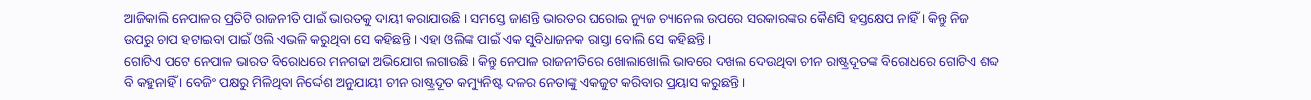ଆଜିକାଲି ନେପାଳର ପ୍ରତିଟି ରାଜନୀତି ପାଇଁ ଭାରତକୁ ଦାୟୀ କରାଯାଉଛି । ସମସ୍ତେ ଜାଣନ୍ତି ଭାରତର ଘରୋଇ ନ୍ୟୁଜ ଚ୍ୟାନେଲ ଉପରେ ସରକାରଙ୍କର କୈଣସି ହସ୍ତକ୍ଷେପ ନାହିଁ । କିନ୍ତୁ ନିଜ ଉପରୁ ଚାପ ହଟାଇବା ପାଇଁ ଓଲି ଏଭଳି କରୁଥିବା ସେ କହିଛନ୍ତି । ଏହା ଓଲିଙ୍କ ପାଇଁ ଏକ ସୁବିଧାଜନକ ରାସ୍ତା ବୋଲି ସେ କହିଛନ୍ତି ।
ଗୋଟିଏ ପଟେ ନେପାଳ ଭାରତ ବିରୋଧରେ ମନଗଢା ଅଭିଯୋଗ ଲଗାଉଛି । କିନ୍ତୁ ନେପାଳ ରାଜନୀତିରେ ଖୋଲାଖୋଲି ଭାବରେ ଦଖଲ ଦେଉଥିବା ଚୀନ ରାଷ୍ଟ୍ରଦୂତଙ୍କ ବିରୋଧରେ ଗୋଟିଏ ଶବ୍ଦ ବି କହୁନାହିଁ । ବେଜିଂ ପକ୍ଷରୁ ମିଳିଥିବା ନିର୍ଦ୍ଦେଶ ଅନୁଯାୟୀ ଚୀନ ରାଷ୍ଟ୍ରଦୂତ କମ୍ୟୁନିଷ୍ଟ ଦଳର ନେତାଙ୍କୁ ଏକଜୁଟ କରିବାର ପ୍ରୟାସ କରୁଛନ୍ତି ।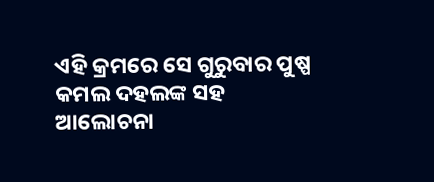ଏହି କ୍ରମରେ ସେ ଗୁରୁବାର ପୁଷ୍ପ କମଲ ଦହଲଙ୍କ ସହ ଆଲୋଚନା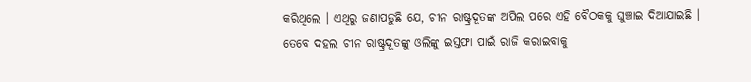କରିଥିଲେ । ଏଥିରୁ ଜଣାପଡୁଛି ଯେ, ଚୀନ ରାଷ୍ଟ୍ରଦୂତଙ୍କ ଅପିଲ ପରେ ଏହି ବୈଠକକୁ ଘୁଞ୍ଚାଇ ଦିଆଯାଇଛି ।
ତେବେ ଦହଲ ଚୀନ ରାଷ୍ଟ୍ରଦୂତଙ୍କୁ ଓଲିଙ୍କୁ ଇସ୍ତଫା ପାଇଁ ରାଜି କରାଇବାକୁ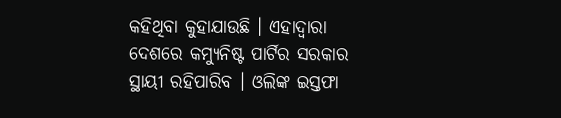କହିଥିବା କୁହାଯାଉଛି । ଏହାଦ୍ବାରା ଦେଶରେ କମ୍ୟୁନିଷ୍ଟ ପାର୍ଟିର ସରକାର ସ୍ଥାୟୀ ରହିପାରିବ । ଓଲିଙ୍କ ଇସ୍ତଫା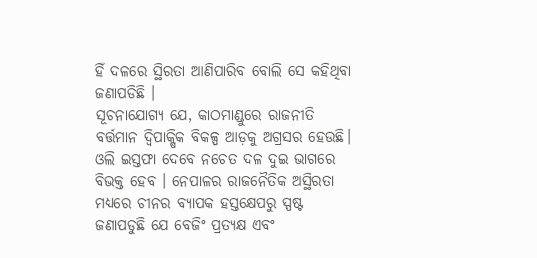ହିଁ ଦଳରେ ସ୍ଥିରତା ଆଣିପାରିବ ବୋଲି ସେ କହିଥିବା ଜଣାପଡିଛି ।
ସୂଚନାଯୋଗ୍ୟ ଯେ, କାଠମାଣ୍ଡୁରେ ରାଜନୀତି ବର୍ତ୍ତମାନ ଦ୍ୱିପାକ୍ଷିକ ବିକଳ୍ପ ଆଡ଼କୁ ଅଗ୍ରସର ହେଉଛି। ଓଲି ଇସ୍ତଫା ଦେବେ ନଚେତ ଦଳ ଦୁଇ ଭାଗରେ ବିଭକ୍ତ ହେବ । ନେପାଳର ରାଜନୈତିକ ଅସ୍ଥିରତା ମଧ୍ୟରେ ଚୀନର ବ୍ୟାପକ ହସ୍ତକ୍ଷେପରୁ ସ୍ପଷ୍ଟ ଜଣାପଡୁଛି ଯେ ବେଜିଂ ପ୍ରତ୍ୟକ୍ଷ ଏବଂ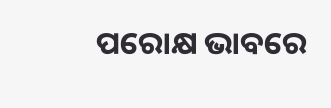ପରୋକ୍ଷ ଭାବରେ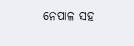ନେପାଳ ସହ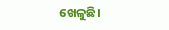ଖେଳୁଛି।